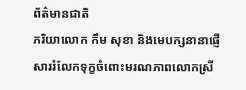ព័ត៌មានជាតិ
ភរិយាលោក កឹម សុខា និងមេបក្សនានាផ្ញើសាររំលែកទុក្ខចំពោះមរណភាពលោកស្រី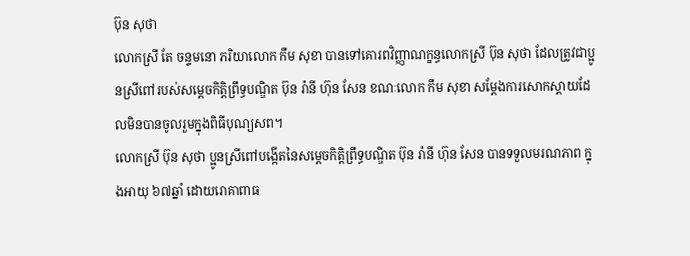ប៊ុន សុថា
លោកស្រី តែ ចន្ទមនោ ភរិយាលោក កឹម សុខា បានទៅគោរពវិញ្ញាណក្ខន្ធលោកស្រី ប៊ុន សុថា ដែលត្រូវជាប្អូនស្រីពៅរបស់សម្តេចកិត្តិព្រឹទ្ធបណ្ឌិត ប៊ុន រ៉ានី ហ៊ុន សែន ខណៈលោក កឹម សុខា សម្ដែងការសោកស្តាយដែលមិនបានចូលរួមក្នុងពិធីបុណ្យសព។
លោកស្រី ប៊ុន សុថា ប្អូនស្រីពៅបង្កើតនៃសម្តេចកិត្តិព្រឹទ្ធបណ្ឌិត ប៊ុន រ៉ានី ហ៊ុន សែន បានទទួលមរណភាព ក្នុងអាយុ ៦៧ឆ្នាំ ដោយរោគាពាធ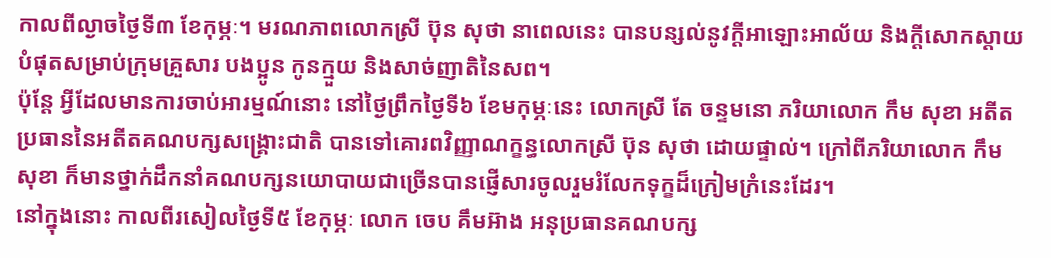កាលពីល្ងាចថ្ងៃទី៣ ខែកុម្ភៈ។ មរណភាពលោកស្រី ប៊ុន សុថា នាពេលនេះ បានបន្សល់នូវក្ដីអាឡោះអាល័យ និងក្ដីសោកស្ដាយបំផុតសម្រាប់ក្រុមគ្រួសារ បងប្អូន កូនក្មួយ និងសាច់ញាតិនៃសព។
ប៉ុន្តែ អ្វីដែលមានការចាប់អារម្មណ៍នោះ នៅថ្ងៃព្រឹកថ្ងៃទី៦ ខែមកុម្ភៈនេះ លោកស្រី តែ ចន្ទមនោ ភរិយាលោក កឹម សុខា អតីតប្រធាននៃអតីតគណបក្សសង្គ្រោះជាតិ បានទៅគោរពវិញ្ញាណក្ខន្ធលោកស្រី ប៊ុន សុថា ដោយផ្ទាល់។ ក្រៅពីភរិយាលោក កឹម សុខា ក៏មានថ្នាក់ដឹកនាំគណបក្សនយោបាយជាច្រើនបានផ្ញើសារចូលរួមរំលែកទុក្ខដ៏ក្រៀមក្រំនេះដែរ។
នៅក្នុងនោះ កាលពីរសៀលថ្ងៃទី៥ ខែកុម្ភៈ លោក ចេប គឹមអ៊ាង អនុប្រធានគណបក្ស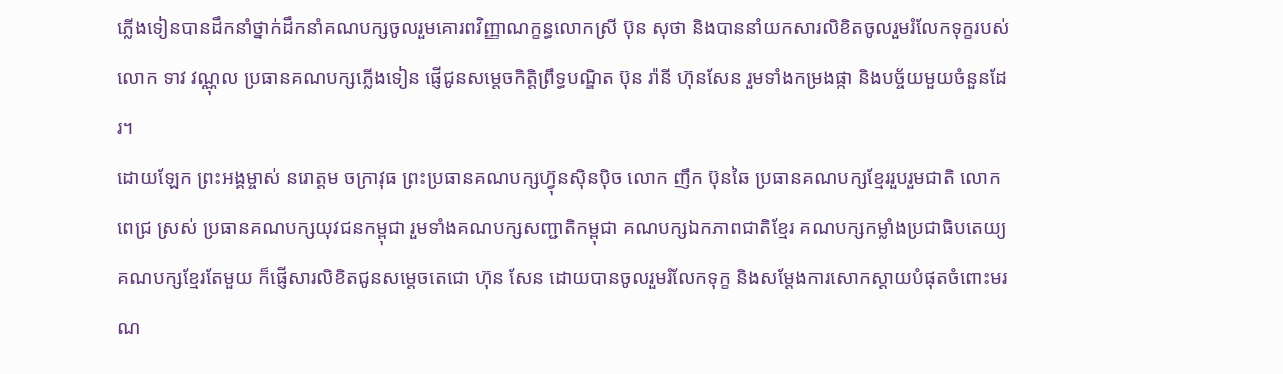ភ្លើងទៀនបានដឹកនាំថ្នាក់ដឹកនាំគណបក្សចូលរួមគោរពវិញ្ញាណក្ខន្ធលោកស្រី ប៊ុន សុថា និងបាននាំយកសារលិខិតចូលរួមរំលែកទុក្ខរបស់លោក ទាវ វណ្ណុល ប្រធានគណបក្សភ្លើងទៀន ផ្ញើជូនសម្តេចកិត្តិព្រឹទ្ធបណ្ឌិត ប៊ុន រ៉ានី ហ៊ុនសែន រួមទាំងកម្រងផ្កា និងបច្ច័យមួយចំនួនដែរ។
ដោយឡែក ព្រះអង្គម្ចាស់ នរោត្តម ចក្រាវុធ ព្រះប្រធានគណបក្សហ្វ៊ុនស៊ិនប៉ិច លោក ញឹក ប៊ុនឆៃ ប្រធានគណបក្សខ្មែររួបរួមជាតិ លោក ពេជ្រ ស្រស់ ប្រធានគណបក្សយុវជនកម្ពុជា រួមទាំងគណបក្សសញ្ជាតិកម្ពុជា គណបក្សឯកភាពជាតិខ្មែរ គណបក្សកម្លាំងប្រជាធិបតេយ្យ គណបក្សខ្មែរតែមួយ ក៏ផ្ញើសារលិខិតជូនសម្ដេចតេជោ ហ៊ុន សែន ដោយបានចូលរួមរំលែកទុក្ខ និងសម្ដែងការសោកស្ដាយបំផុតចំពោះមរណ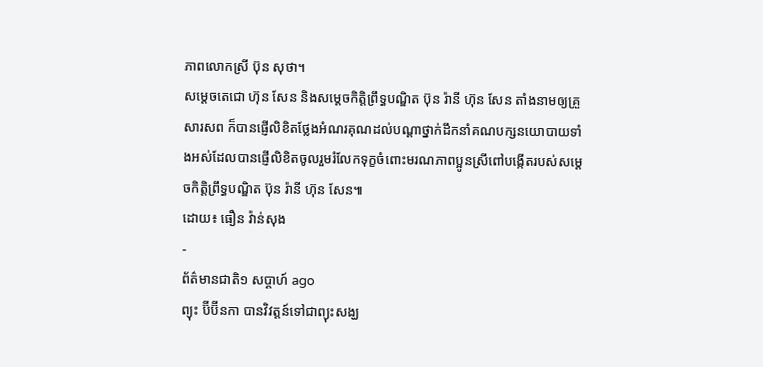ភាពលោកស្រី ប៊ុន សុថា។
សម្ដេចតេជោ ហ៊ុន សែន និងសម្តេចកិត្តិព្រឹទ្ធបណ្ឌិត ប៊ុន រ៉ានី ហ៊ុន សែន តាំងនាមឲ្យគ្រួសារសព ក៏បានផ្ញើលិខិតថ្លែងអំណរគុណដល់បណ្ដាថ្នាក់ដឹកនាំគណបក្សនយោបាយទាំងអស់ដែលបានផ្ញើលិខិតចូលរួមរំលែកទុក្ខចំពោះមរណភាពប្អូនស្រីពៅបង្កើតរបស់សម្តេចកិត្តិព្រឹទ្ធបណ្ឌិត ប៊ុន រ៉ានី ហ៊ុន សែន៕
ដោយ៖ ធឿន វ៉ាន់សុង
-
ព័ត៌មានជាតិ១ សប្តាហ៍ ago
ព្យុះ ប៊ីប៊ីនកា បានវិវត្តន៍ទៅជាព្យុះសង្ឃ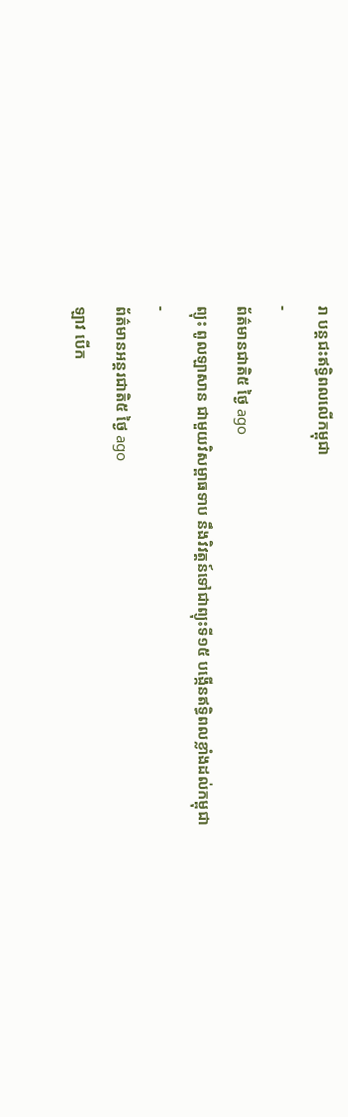រា បន្តជះឥទ្ធិពលលើកម្ពុជា
-
ព័ត៌មានជាតិ៥ ថ្ងៃ ago
ព្យុះ ពូលឡាសាន ជាមួយវិសម្ពាធទាប នឹងវិវត្តន៍ទៅជាព្យុះទី១៥ បង្កើនឥទ្ធិពលខ្លាំងដល់កម្ពុជា
-
ព័ត៌មានអន្ដរជាតិ៥ ថ្ងៃ ago
ឡាវ បើក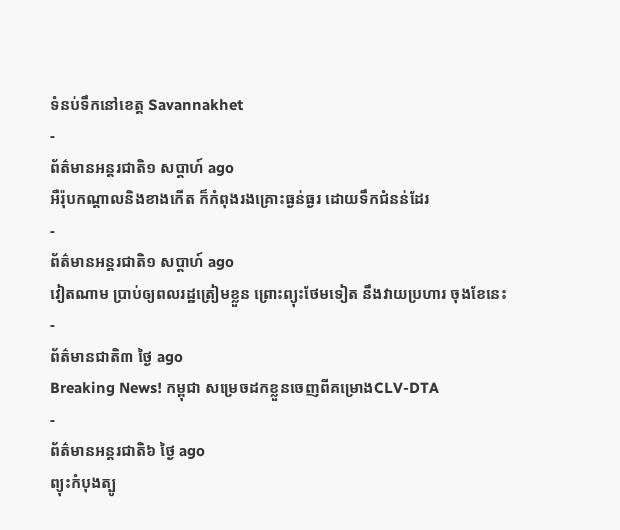ទំនប់ទឹកនៅខេត្ត Savannakhet
-
ព័ត៌មានអន្ដរជាតិ១ សប្តាហ៍ ago
អឺរ៉ុបកណ្តាលនិងខាងកើត ក៏កំពុងរងគ្រោះធ្ងន់ធ្ងរ ដោយទឹកជំនន់ដែរ
-
ព័ត៌មានអន្ដរជាតិ១ សប្តាហ៍ ago
វៀតណាម ប្រាប់ឲ្យពលរដ្ឋត្រៀមខ្លួន ព្រោះព្យុះថែមទៀត នឹងវាយប្រហារ ចុងខែនេះ
-
ព័ត៌មានជាតិ៣ ថ្ងៃ ago
Breaking News! កម្ពុជា សម្រេចដកខ្លួនចេញពីគម្រោងCLV-DTA
-
ព័ត៌មានអន្ដរជាតិ៦ ថ្ងៃ ago
ព្យុះកំបុងត្បូ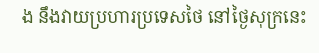ង នឹងវាយប្រហារប្រទេសថៃ នៅថ្ងៃសុក្រនេះ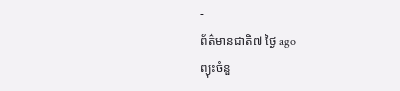-
ព័ត៌មានជាតិ៧ ថ្ងៃ ago
ព្យុះចំនួ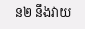ន២ នឹងវាយ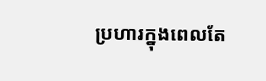ប្រហារក្នុងពេលតែ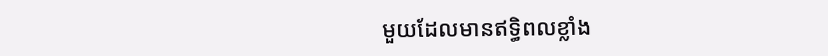មួយដែលមានឥទ្ធិពលខ្លាំង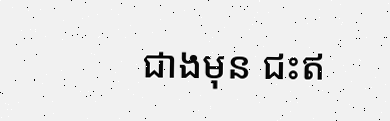ជាងមុន ជះឥ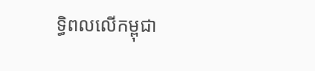ទ្ធិពលលើកម្ពុជា